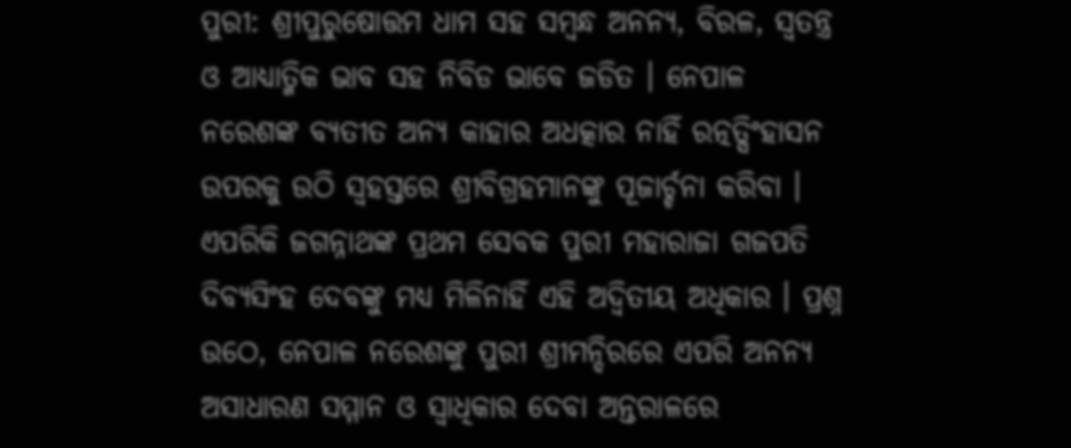ପୁରୀ: ଶ୍ରୀପୁରୁଷୋତ୍ତମ ଧାମ ସହ ସମ୍ବନ୍ଧ ଅନନ୍ୟ, ବିରଳ, ସ୍ବତନ୍ତ୍ର ଓ ଆଧ୍ୟାତ୍ମିକ ଭାବ ସହ ନିବିଡ ଭାବେ ଜଡିତ । ନେପାଳ ନରେଶଙ୍କ ବ୍ୟତୀତ ଅନ୍ୟ କାହାର ଅଧତ୍କାର ନାହିଁ ରତ୍ନତ୍ସିଂହାସନ ଉପରକୁ ଉଠି ସ୍ବହସ୍ତରେ ଶ୍ରୀବିଗ୍ରହମାନଙ୍କୁ ପୂଜାର୍ଚ୍ଚନା କରିବା । ଏପରିକି ଜଗନ୍ନାଥଙ୍କ ପ୍ରଥମ ସେବକ ପୁରୀ ମହାରାଜା ଗଜପତି ଦିବ୍ୟସିଂହ ଦେବଙ୍କୁ ମଧ୍ୟ ମିଳିନାହିଁ ଏହି ଅଦ୍ବିତୀୟ ଅଧିକାର । ପ୍ରଶ୍ନ ଉଠେ, ନେପାଳ ନରେଶଙ୍କୁ ପୁରୀ ଶ୍ରୀମନ୍ଦିରରେ ଏପରି ଅନନ୍ୟ ଅସାଧାରଣ ସମ୍ମାନ ଓ ସ୍ବାଧିକାର ଦେବା ଅନ୍ତରାଳରେ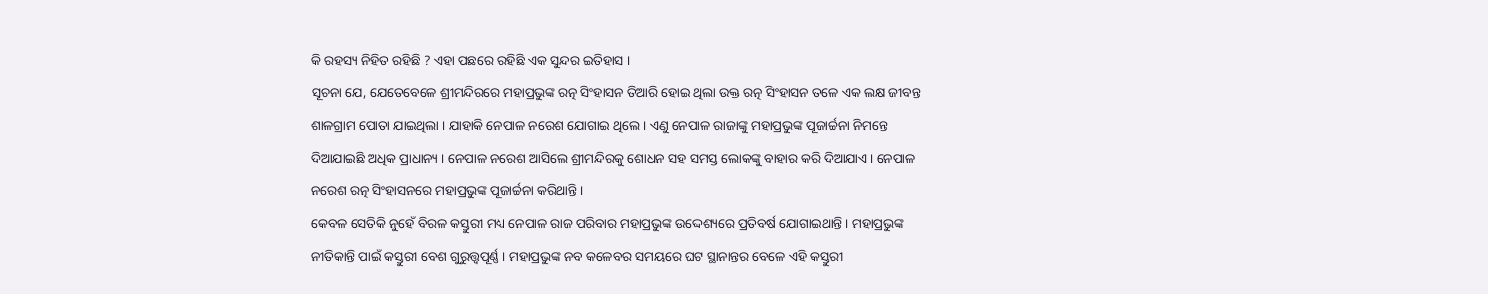କି ରହସ୍ୟ ନିହିତ ରହିଛି ? ଏହା ପଛରେ ରହିଛି ଏକ ସୁନ୍ଦର ଇତିହାସ ।
ସୂଚନା ଯେ, ଯେତେବେଳେ ଶ୍ରୀମନ୍ଦିରରେ ମହାପ୍ରଭୁଙ୍କ ରତ୍ନ ସିଂହାସନ ତିଆରି ହୋଇ ଥିଲା ଉକ୍ତ ରତ୍ନ ସିଂହାସନ ତଳେ ଏକ ଲକ୍ଷ ଜୀବନ୍ତ ଶାଳଗ୍ରାମ ପୋତା ଯାଇଥିଲା । ଯାହାକି ନେପାଳ ନରେଶ ଯୋଗାଇ ଥିଲେ । ଏଣୁ ନେପାଳ ରାଜାଙ୍କୁ ମହାପ୍ରଭୁଙ୍କ ପୂଜାର୍ଚ୍ଚନା ନିମନ୍ତେ ଦିଆଯାଇଛି ଅଧିକ ପ୍ରାଧାନ୍ୟ । ନେପାଳ ନରେଶ ଆସିଲେ ଶ୍ରୀମନ୍ଦିରକୁ ଶୋଧନ ସହ ସମସ୍ତ ଲୋକଙ୍କୁ ବାହାର କରି ଦିଆଯାଏ। ନେପାଳ ନରେଶ ରତ୍ନ ସିଂହାସନରେ ମହାପ୍ରଭୁଙ୍କ ପୂଜାର୍ଚ୍ଚନା କରିଥାନ୍ତି ।
କେବଳ ସେତିକି ନୁହେଁ ବିରଳ କସ୍ତୁରୀ ମଧ୍ୟ ନେପାଳ ରାଜ ପରିବାର ମହାପ୍ରଭୁଙ୍କ ଉଦ୍ଦେଶ୍ୟରେ ପ୍ରତିବର୍ଷ ଯୋଗାଇଥାନ୍ତି । ମହାପ୍ରଭୁଙ୍କ ନୀତିକାନ୍ତି ପାଇଁ କସ୍ତୁରୀ ବେଶ ଗୁରୁତ୍ତ୍ବପୂର୍ଣ୍ଣ । ମହାପ୍ରଭୁଙ୍କ ନବ କଳେବର ସମୟରେ ଘଟ ସ୍ଥାନାନ୍ତର ବେଳେ ଏହି କସ୍ତୁରୀ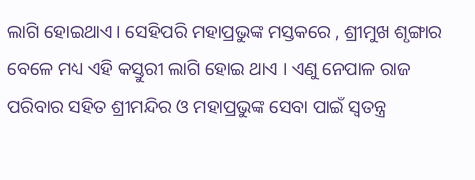ଲାଗି ହୋଇଥାଏ। ସେହିପରି ମହାପ୍ରଭୁଙ୍କ ମସ୍ତକରେ , ଶ୍ରୀମୁଖ ଶୃଙ୍ଗାର ବେଳେ ମଧ୍ୟ ଏହି କସ୍ତୁରୀ ଲାଗି ହୋଇ ଥାଏ । ଏଣୁ ନେପାଳ ରାଜ ପରିବାର ସହିତ ଶ୍ରୀମନ୍ଦିର ଓ ମହାପ୍ରଭୁଙ୍କ ସେବା ପାଇଁ ସ୍ବତନ୍ତ୍ର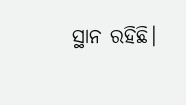ସ୍ଥାନ ରହିଛି।